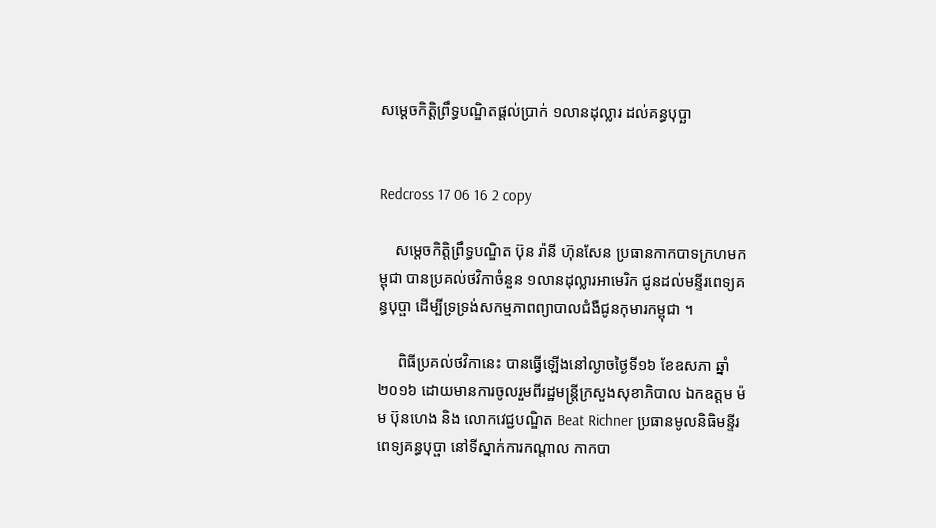សម្តេចកិត្តិព្រឹទ្ធបណ្ឌិតផ្តល់ប្រាក់ ១លានដុល្លារ ដល់គន្ធបុប្ឆា


Redcross 17 06 16 2 copy

    សម្តេចកិត្តិព្រឹទ្ធបណ្ឌិត ប៊ុន រ៉ានី ហ៊ុនសែន ប្រធានកាកបាទក្រហមកម្ពុជា បានប្រគល់ថវិកាចំនួន ១លានដុល្លារអាមេរិក ជូនដល់មន្ទីរពេទ្យគន្ធបុប្ផា ដើម្បីទ្រទ្រង់សកម្មភាពព្យាបាលជំងឺជូនកុមារកម្ពុជា ។

     ពិធីប្រគល់ថវិកានេះ បានធ្វើឡើងនៅល្ងាចថ្ងៃទី១៦ ខែឧសភា ឆ្នាំ ២០១៦ ដោយមានការចូលរួមពីរដ្ឋមន្ត្រីក្រសួងសុខាភិបាល ឯកឧត្តម ម៉ម ប៊ុនហេង និង លោកវេជ្ជបណ្ឌិត Beat Richner ប្រធានមូលនិធិមន្ទីរពេទ្យគន្ធបុប្ផា នៅទីស្នាក់ការកណ្តាល កាកបា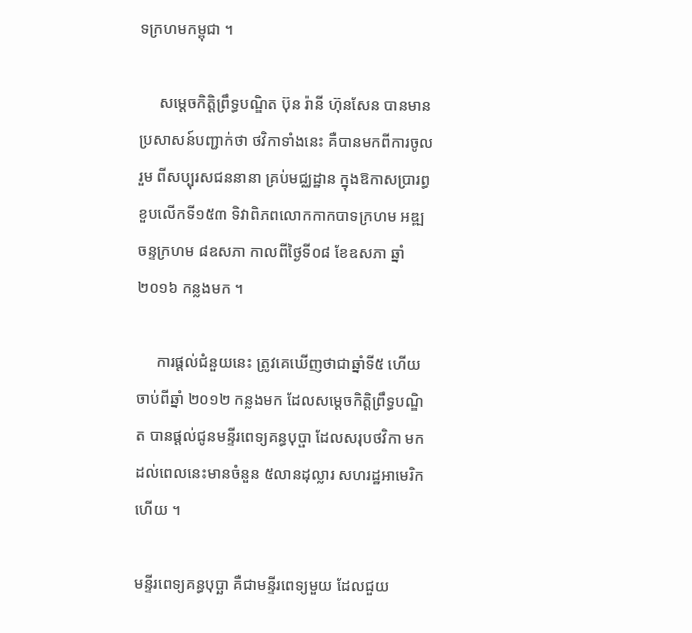ទក្រហមកម្ពុជា ។

     សម្តេចកិត្តិព្រឹទ្ធបណ្ឌិត ប៊ុន រ៉ានី ហ៊ុនសែន បានមានប្រសាសន៍បញ្ជាក់ថា ថវិកាទាំងនេះ គឺបានមកពីការចូលរួម ពីសប្បុរសជននានា គ្រប់មជ្ឈដ្ឋាន ក្នុងឱកាសប្រារព្ធខួបលើកទី១៥៣ ទិវាពិភពលោកកាកបាទក្រហម អឌ្ឍចន្ទក្រហម ៨ឧសភា កាលពីថ្ងៃទី០៨ ខែឧសភា ឆ្នាំ ២០១៦ កន្លងមក ។

     ការផ្តល់ជំនួយនេះ ត្រូវគេឃើញថាជាឆ្នាំទី៥ ហើយ ចាប់ពីឆ្នាំ ២០១២ កន្លងមក ដែលសម្តេចកិត្តិព្រឹទ្ធបណ្ឌិត បានផ្តល់ជូនមន្ទីរពេទ្យគន្ធបុប្ផា ដែលសរុបថវិកា មកដល់ពេលនេះមានចំនួន ៥លានដុល្លារ សហរដ្ឋអាមេរិក ហើយ ។

មន្ទីរពេទ្យគន្ធបុប្ឆា គឺជាមន្ទីរពេទ្យមួយ ដែលជួយ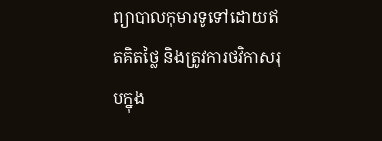ព្យាបាលកុមារទូទៅដោយឥតគិតថ្លៃ និងត្រូវការថវិកាសរុបក្នុង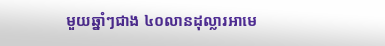មួយឆ្នាំៗជាង ៤០លានដុល្លារអាមេ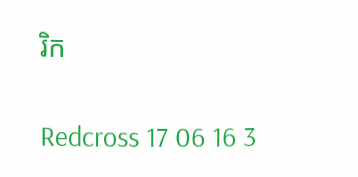រិក

Redcross 17 06 16 3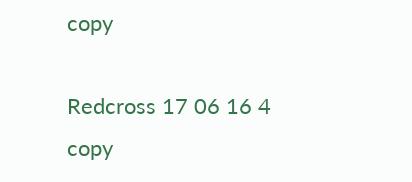copy

Redcross 17 06 16 4 copy